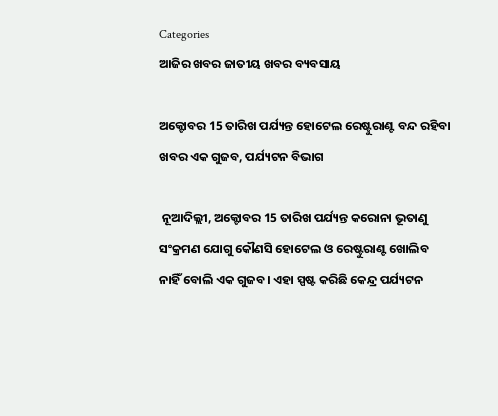Categories
ଆଜିର ଖବର ଜାତୀୟ ଖବର ବ୍ୟବସାୟ

ଅକ୍ଟୋବର 15 ତାରିଖ ପର୍ଯ୍ୟନ୍ତ ହୋଟେଲ ରେଷ୍ଟୁରାଣ୍ଟ ବନ୍ଦ ରହିବା ଖବର ଏକ ଗୁଜବ, ପର୍ଯ୍ୟଟନ ବିଭାଗ

 ନୂଆଦିଲ୍ଲୀ, ଅକ୍ଟୋବର 15 ତାରିଖ ପର୍ଯ୍ୟନ୍ତ କରୋନା ଭୂତାଣୁ ସଂକ୍ରମଣ ଯୋଗୁ କୌଣସି ହୋଟେଲ ଓ ରେଷ୍ଟୁରାଣ୍ଟ ଖୋଲିବ ନାହିଁ ବୋଲି ଏକ ଗୁଜବ। ଏହା ସ୍ପଷ୍ଟ କରିଛି କେନ୍ଦ୍ର ପର୍ଯ୍ୟଟନ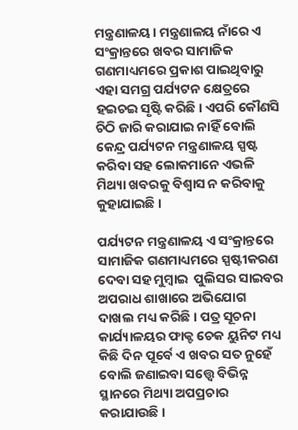ମନ୍ତ୍ରଣାଳୟ। ମନ୍ତ୍ରଣାଳୟ ନାଁରେ ଏ ସଂକ୍ରାନ୍ତରେ ଖବର ସାମାଜିକ ଗଣମାଧ୍ୟମରେ ପ୍ରକାଶ ପାଇଥିବାରୁ ଏହା ସମଗ୍ର ପର୍ଯ୍ୟଟନ କ୍ଷେତ୍ରରେ ହଇଚଇ ସୃଷ୍ଟି କରିଛି। ଏପରି କୌଣସି ଚିଠି ଜାରି କରାଯାଇ ନାହିଁ ବୋଲି କେନ୍ଦ୍ର ପର୍ଯ୍ୟଟନ ମନ୍ତ୍ରଣାଳୟ ସ୍ପଷ୍ଟ କରିବା ସହ ଲୋକମାନେ ଏଭଳି  ମିଥ୍ୟା ଖବରକୁ ବିଶ୍ୱାସ ନ କରିବାକୁ କୁହାଯାଇଛି ।

ପର୍ଯ୍ୟଟନ ମନ୍ତ୍ରଣାଳୟ ଏ ସଂକ୍ରାନ୍ତରେ ସାମାଜିକ ଗଣମାଧ୍ୟମରେ ସ୍ପଷ୍ଟୀକରଣ ଦେବା ସହ ମୁମ୍ବାଇ  ପୁଲିସର ସାଇବର ଅପରାଧ ଶାଖାରେ ଅଭିଯୋଗ ଦାଖଲ ମଧ୍ୟ କରିଛି । ପତ୍ର ସୂଚନା କାର୍ଯ୍ୟାଳୟର ଫାକ୍ଟ ଚେକ ୟୁନିଟ ମଧ୍ୟ କିଛି ଦିନ ପୂର୍ବେ ଏ ଖବର ସତ ନୁହେଁ ବୋଲି ଜଣାଇବା ସତ୍ତ୍ୱେ ବିଭିନ୍ନ ସ୍ଥାନରେ ମିଥ୍ୟା ଅପପ୍ରଚାର କରାଯାଉଛି ।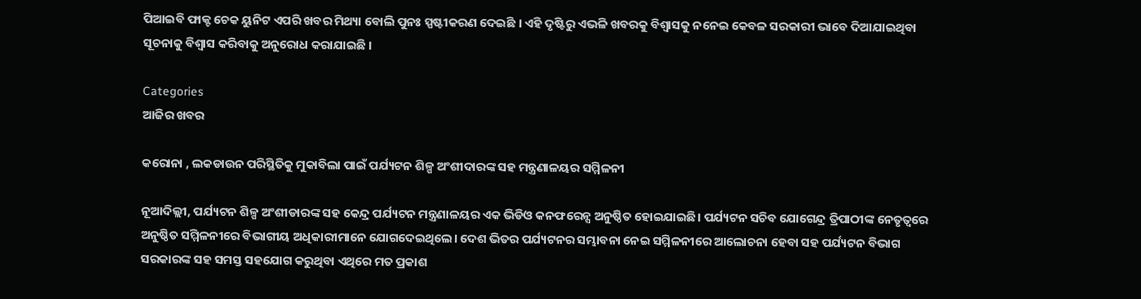ପିଆଇବି ଫାକ୍ଟ ଚେକ ୟୁନିଟ ଏପରି ଖବର ମିଥ୍ୟା ବୋଲି ପୁନଃ ସ୍ପଷ୍ଟୀକରଣ ଦେଇଛି । ଏହି ଦୃଷ୍ଟିରୁ ଏଭଳି ଖବରକୁ ବିଶ୍ୱାସକୁ ନନେଇ କେବଳ ସରକାରୀ ଭାବେ ଦିଆଯାଇଥିବା ସୂଚନାକୁ ବିଶ୍ୱାସ କରିବାକୁ ଅନୁରୋଧ କରାଯାଇଛି ।

Categories
ଆଜିର ଖବର

କରୋନା , ଲକଡାଉନ ପରିସ୍ଥିତିକୁ ମୁକାବିଲା ପାଇଁ ପର୍ଯ୍ୟଟନ ଶିଳ୍ପ ଅଂଶୀଦାରଙ୍କ ସହ ମନ୍ତ୍ରଣାଳୟର ସମ୍ମିଳନୀ

ନୂଆଦିଲ୍ଲୀ, ପର୍ଯ୍ୟଟନ ଶିଳ୍ପ ଅଂଶୀଡାରଙ୍କ ସହ କେନ୍ଦ୍ର ପର୍ଯ୍ୟଟନ ମନ୍ତ୍ରଣାଳୟର ଏକ ଭିଡିଓ କନଫରେନ୍ସ ଅନୁଷ୍ଠିତ ହୋଇଯାଇଛି। ପର୍ଯ୍ୟଟନ ସଚିବ ଯୋଗେନ୍ଦ୍ର ତ୍ରିପାଠୀଙ୍କ ନେତୃତ୍ଵରେ ଅନୁଷ୍ଠିତ ସମ୍ମିଳନୀରେ ବିଭାଗୀୟ ଅଧିକାରୀମାନେ ଯୋଗଦେଇଥିଲେ। ଦେଶ ଭିତର ପର୍ଯ୍ୟଟନର ସମ୍ଭାବନା ନେଇ ସମ୍ମିଳନୀରେ ଆଲୋଚନା ହେବା ସହ ପର୍ଯ୍ୟଟନ ବିଭାଗ ସରକାରଙ୍କ ସହ ସମସ୍ତ ସହଯୋଗ କରୁଥିବା ଏଥିରେ ମତ ପ୍ରକାଶ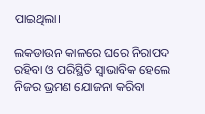ପାଇଥିଲା।

ଲକଡାଉନ କାଳରେ ଘରେ ନିରାପଦ ରହିବା ଓ ପରିସ୍ଥିତି ସ୍ଵାଭାବିକ ହେଲେ ନିଜର ଭ୍ରମଣ ଯୋଜନା କରିବା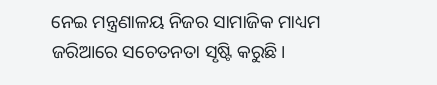ନେଇ ମନ୍ତ୍ରଣାଳୟ ନିଜର ସାମାଜିକ ମାଧ୍ୟମ ଜରିଆରେ ସଚେତନତା ସୃଷ୍ଟି କରୁଛି।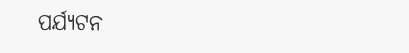ପର୍ଯ୍ୟଟନ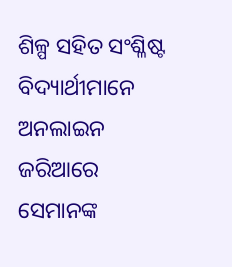ଶିଳ୍ପ ସହିତ ସଂଶ୍ଳିଷ୍ଟ ବିଦ୍ୟାର୍ଥୀମାନେ ଅନଲାଇନ ଜରିଆରେ ସେମାନଙ୍କ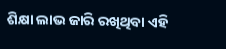ଶିକ୍ଷା ଲାଭ ଜାରି ରଖିଥିବା ଏହି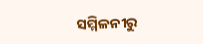ସମ୍ମିଳନୀରୁ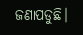ଜଣାପଡୁଛି।